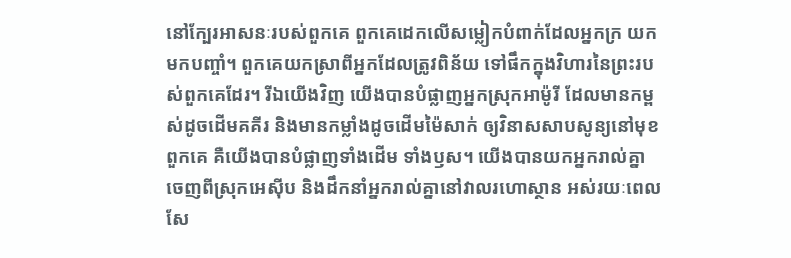នៅក្បែរអាសនៈរបស់ពួកគេ ពួកគេដេកលើសម្លៀកបំពាក់ដែលអ្នកក្រ យកមកបញ្ចាំ។ ពួកគេយកស្រាពីអ្នកដែលត្រូវពិន័យ ទៅផឹកក្នុងវិហារនៃព្រះរបស់ពួកគេដែរ។ រីឯយើងវិញ យើងបានបំផ្លាញអ្នកស្រុកអាម៉ូរី ដែលមានកម្ពស់ដូចដើមគគីរ និងមានកម្លាំងដូចដើមម៉ៃសាក់ ឲ្យវិនាសសាបសូន្យនៅមុខពួកគេ គឺយើងបានបំផ្លាញទាំងដើម ទាំងឫស។ យើងបានយកអ្នករាល់គ្នាចេញពីស្រុកអេស៊ីប និងដឹកនាំអ្នករាល់គ្នានៅវាលរហោស្ថាន អស់រយៈពេលសែ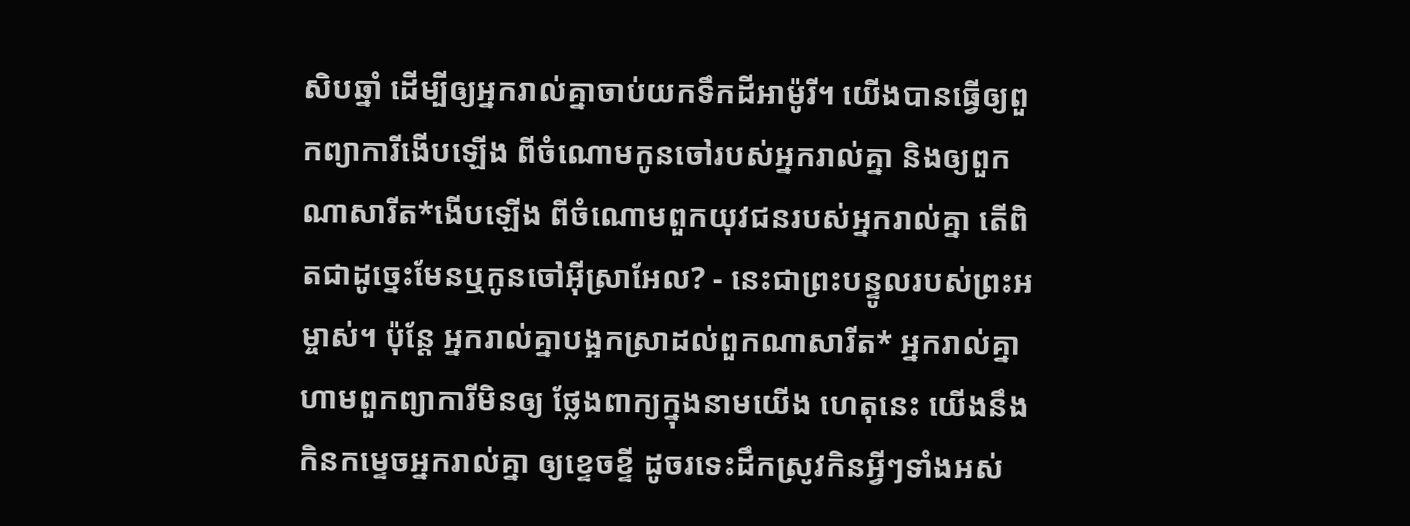សិបឆ្នាំ ដើម្បីឲ្យអ្នករាល់គ្នាចាប់យកទឹកដីអាម៉ូរី។ យើងបានធ្វើឲ្យពួកព្យាការីងើបឡើង ពីចំណោមកូនចៅរបស់អ្នករាល់គ្នា និងឲ្យពួកណាសារីត*ងើបឡើង ពីចំណោមពួកយុវជនរបស់អ្នករាល់គ្នា តើពិតជាដូច្នេះមែនឬកូនចៅអ៊ីស្រាអែល? - នេះជាព្រះបន្ទូលរបស់ព្រះអម្ចាស់។ ប៉ុន្តែ អ្នករាល់គ្នាបង្អកស្រាដល់ពួកណាសារីត* អ្នករាល់គ្នាហាមពួកព្យាការីមិនឲ្យ ថ្លែងពាក្យក្នុងនាមយើង ហេតុនេះ យើងនឹងកិនកម្ទេចអ្នករាល់គ្នា ឲ្យខ្ទេចខ្ទី ដូចរទេះដឹកស្រូវកិនអ្វីៗទាំងអស់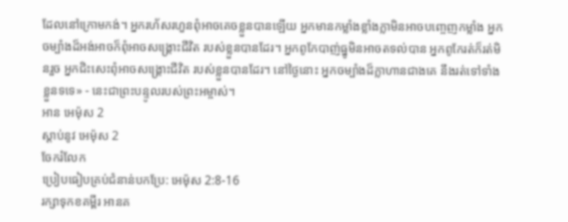ដែលនៅក្រោមកង់។ អ្នករហ័សរហួនពុំអាចគេចខ្លួនបានឡើយ អ្នកមានកម្លាំងខ្លាំងក្លាមិនអាចបញ្ចេញកម្លាំង អ្នកចម្បាំងដ៏អង់អាចក៏ពុំអាចសង្គ្រោះជីវិត របស់ខ្លួនបានដែរ។ អ្នកពូកែបាញ់ធ្នូមិនអាចតទល់បាន អ្នកពូកែរត់ក៏រត់មិនរួច អ្នកជិះសេះពុំអាចសង្គ្រោះជីវិត របស់ខ្លួនបានដែរ។ នៅថ្ងៃនោះ អ្នកចម្បាំងដ៏ក្លាហានជាងគេ នឹងរត់ទៅទាំងខ្លួនទទេ» - នេះជាព្រះបន្ទូលរបស់ព្រះអម្ចាស់។
អាន អេម៉ុស 2
ស្ដាប់នូវ អេម៉ុស 2
ចែករំលែក
ប្រៀបធៀបគ្រប់ជំនាន់បកប្រែ: អេម៉ុស 2:8-16
រក្សាទុកខគម្ពីរ អានគ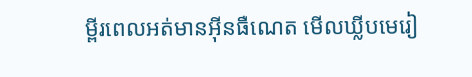ម្ពីរពេលអត់មានអ៊ីនធឺណេត មើលឃ្លីបមេរៀ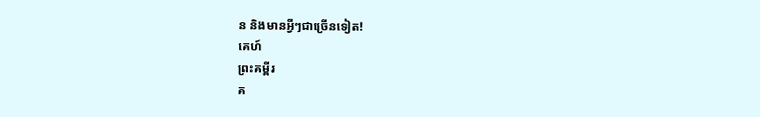ន និងមានអ្វីៗជាច្រើនទៀត!
គេហ៍
ព្រះគម្ពីរ
គ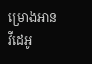ម្រោងអាន
វីដេអូ